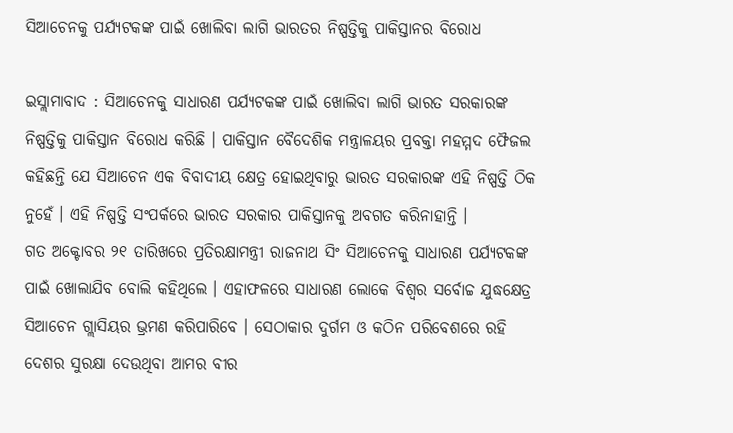ସିଆଚେନକୁ ପର୍ଯ୍ୟଟକଙ୍କ ପାଇଁ ଖୋଲିବା ଲାଗି ଭାରତର ନିଷ୍ପତ୍ତିକୁ ପାକିସ୍ତାନର ବିରୋଧ

ଇସ୍ଲାମାବାଦ : ସିଆଚେନକୁ ସାଧାରଣ ପର୍ଯ୍ୟଟକଙ୍କ ପାଇଁ ଖୋଲିବା ଲାଗି ଭାରତ ସରକାରଙ୍କ ନିଷ୍ପତ୍ତିକୁ ପାକିସ୍ତାନ ବିରୋଧ କରିଛି । ପାକିସ୍ତାନ ବୈଦେଶିକ ମନ୍ତ୍ରାଳୟର ପ୍ରବକ୍ତା ମହମ୍ମଦ ଫୈଜଲ କହିଛନ୍ତି ଯେ ସିଆଚେନ ଏକ ବିବାଦୀୟ କ୍ଷେତ୍ର ହୋଇଥିବାରୁ ଭାରତ ସରକାରଙ୍କ ଏହି ନିଷ୍ପତ୍ତି ଠିକ ନୁହେଁ । ଏହି ନିଷ୍ପତ୍ତି ସଂପର୍କରେ ଭାରତ ସରକାର ପାକିସ୍ତାନକୁ ଅବଗତ କରିନାହାନ୍ତି ।
ଗତ ଅକ୍ଟୋବର ୨୧ ତାରିଖରେ ପ୍ରତିରକ୍ଷାମନ୍ତ୍ରୀ ରାଜନାଥ ସିଂ ସିଆଚେନକୁ ସାଧାରଣ ପର୍ଯ୍ୟଟକଙ୍କ ପାଇଁ ଖୋଲାଯିବ ବୋଲି କହିଥିଲେ । ଏହାଫଳରେ ସାଧାରଣ ଲୋକେ ବିଶ୍ୱର ସର୍ବୋଚ୍ଚ ଯୁଦ୍ଧକ୍ଷେତ୍ର ସିଆଚେନ ଗ୍ଲାସିୟର ଭ୍ରମଣ କରିପାରିବେ । ସେଠାକାର ଦୁର୍ଗମ ଓ କଠିନ ପରିବେଶରେ ରହି ଦେଶର ସୁରକ୍ଷା ଦେଉଥିବା ଆମର ବୀର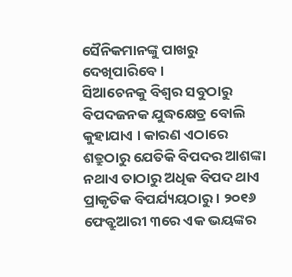ସୈନିକମାନଙ୍କୁ ପାଖରୁ ଦେଖିପାରିବେ ।
ସିଆଚେନକୁ ବିଶ୍ୱର ସବୁଠାରୁ ବିପଦଜନକ ଯୁଦ୍ଧକ୍ଷେତ୍ର ବୋଲି କୁହାଯାଏ । କାରଣ ଏଠାରେ ଶତ୍ରୁଠାରୁ ଯେତିକି ବିପଦର ଆଶଙ୍କା ନଥାଏ ତାଠାରୁ ଅଧିକ ବିପଦ ଥାଏ ପ୍ରାକୃତିକ ବିପର୍ଯ୍ୟୟଠାରୁ । ୨୦୧୬ ଫେବ୍ରୁଆରୀ ୩ରେ ଏକ ଭୟଙ୍କର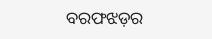ବରଫଝଡ଼ର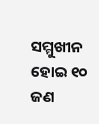ସମ୍ମୁଖୀନ ହୋଇ ୧୦ ଜଣ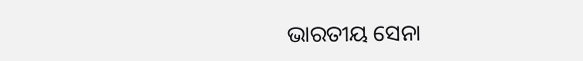ଭାରତୀୟ ସେନା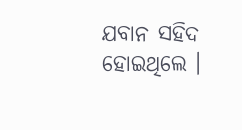ଯବାନ ସହିଦ ହୋଇଥିଲେ ।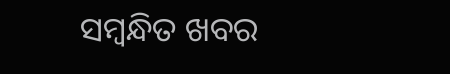ସମ୍ବନ୍ଧିତ ଖବର